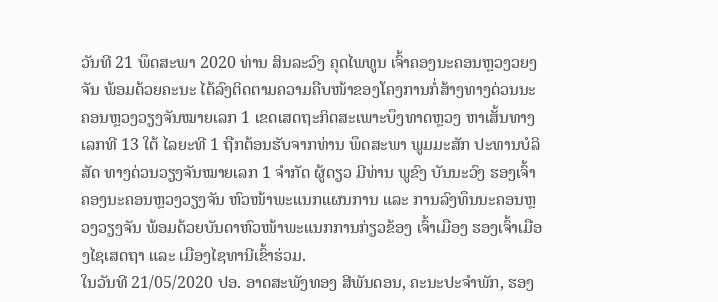ວັນທີ 21 ພຶດສະພາ 2020 ທ່ານ ສິນລະວົງ ຄຸດໄພທູນ ເຈົ້າຄອງນະຄອນຫຼວງວຍງຈັນ ພ້ອມດ້ວຍຄະນະ ໄດ້ລົງຕິດຕາມຄວາມຄືບໜ້າຂອງໂຄງການກໍ່ສ້າງທາງດ່ວນນະຄອນຫຼວງວຽງຈັນໝາຍເລກ 1 ເຂດເສດຖະກິດສະເພາະບຶງທາດຫຼວງ ຫາເສັ້ນທາງເລກທີ 13 ໃຕ້ ໄລຍະທີ 1 ຖືກຕ້ອນຮັບຈາກທ່ານ ພຶດສະພາ ພູມມະສັກ ປະທານບໍລິສັດ ທາງດ່ວນວຽງຈັນໝາຍເລກ 1 ຈໍາກັດ ຜູ້ດຽວ ມີທ່ານ ພູຂົງ ບັນນະວົງ ຮອງເຈົ້າຄອງນະຄອນຫຼວງວຽງຈັນ ຫົວໜ້າພະແນກແຜນການ ແລະ ການລົງທຶນນະຄອນຫຼວງວຽງຈັນ ພ້ອມດ້ວຍບັນດາຫົວໜ້າພະແນກການກ່ຽວຂ້ອງ ເຈົ້າເມືອງ ຮອງເຈົ້າເມືອງໄຊເສດຖາ ແລະ ເມືອງໄຊທານີເຂົ້າຮ່ວມ.
ໃນວັນທີ 21/05/2020 ປອ. ອາດສະພັງທອງ ສີພັນດອນ, ຄະນະປະຈໍາພັກ, ຮອງ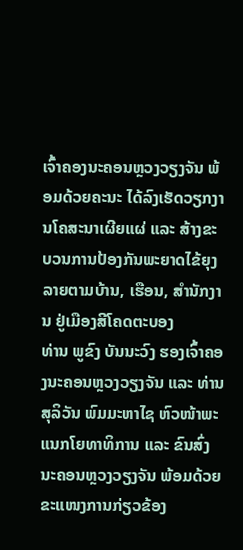ເຈົ້າຄອງນະຄອນຫຼວງວຽງຈັນ ພ້ອມດ້ວຍຄະນະ ໄດ້ລົງເຮັດວຽກງານໂຄສະນາເຜີຍແຜ່ ແລະ ສ້າງຂະບວນການປ້ອງກັນພະຍາດໄຂ້ຍຸງລາຍຕາມບ້ານ, ເຮືອນ, ສໍານັກງານ ຢູ່ເມືອງສີໂຄດຕະບອງ
ທ່ານ ພູຂົງ ບັນນະວົງ ຮອງເຈົ້າຄອງນະຄອນຫຼວງວຽງຈັນ ແລະ ທ່ານສຸລິວັນ ພົມມະຫາໄຊ ຫົວໜ້າພະແນກໂຍທາທິການ ແລະ ຂົນສົ່ງນະຄອນຫຼວງວຽງຈັນ ພ້ອມດ້ວຍຂະແໜງການກ່ຽວຂ້ອງ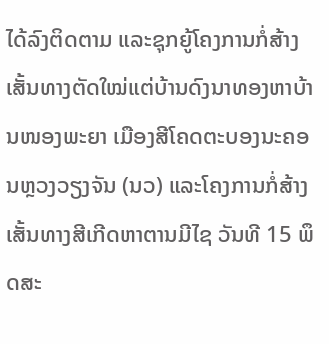ໄດ້ລົງຕິດຕາມ ແລະຊຸກຍູ້ໂຄງການກໍ່ສ້າງເສັ້ນທາງຕັດໃໝ່ແຕ່ບ້ານດົງນາທອງຫາບ້ານໜອງພະຍາ ເມືອງສີໂຄດຕະບອງນະຄອນຫຼວງວຽງຈັນ (ນວ) ແລະໂຄງການກໍ່ສ້າງເສັ້ນທາງສີເກີດຫາຕານມີໄຊ ວັນທີ 15 ພຶດສະ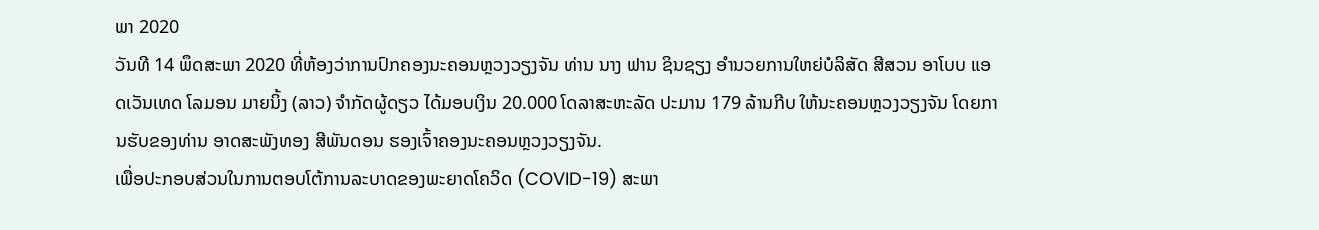ພາ 2020
ວັນທີ 14 ພຶດສະພາ 2020 ທີ່ຫ້ອງວ່າການປົກຄອງນະຄອນຫຼວງວຽງຈັນ ທ່ານ ນາງ ຟານ ຊິນຊຽງ ອຳນວຍການໃຫຍ່ບໍລິສັດ ສີສວນ ອາໂບບ ແອດເວັນເທດ ໂລມອນ ມາຍນິ້ງ (ລາວ) ຈຳກັດຜູ້ດຽວ ໄດ້ມອບເງິນ 20.000 ໂດລາສະຫະລັດ ປະມານ 179 ລ້ານກີບ ໃຫ້ນະຄອນຫຼວງວຽງຈັນ ໂດຍການຮັບຂອງທ່ານ ອາດສະພັງທອງ ສີພັນດອນ ຮອງເຈົ້າຄອງນະຄອນຫຼວງວຽງຈັນ.
ເພື່ອປະກອບສ່ວນໃນການຕອບໂຕ້ການລະບາດຂອງພະຍາດໂຄວິດ (COVID-19) ສະພາ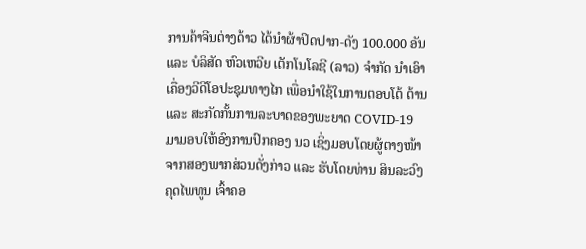ການຄ້າຈີນຕ່າງດ້າວ ໄດ້ນຳຜ້າປິດປາກ-ດັງ 100.000 ອັນ ແລະ ບໍລິສັດ ຫົວເຫວີຍ ເຕັກໂນໂລຊີ (ລາວ) ຈຳກັດ ນຳເອົາເຄື່ອງວີດີໂອປະຊຸມທາງໄກ ເພື່ອນຳໃຊ້ໃນການຕອບໂຕ້ ຕ້ານ ແລະ ສະກັດກັ້ນການລະບາດຂອງພະຍາດ COVID-19 ມາມອບໃຫ້ອົງການປົກຄອງ ນວ ເຊິ່ງມອບໂດຍຜູ້ຕາງໜ້າຈາກສອງພາກສ່ວນດັ່ງກ່າວ ແລະ ຮັບໂດຍທ່ານ ສິນລະວົງ ຄຸດໄພທູນ ເຈົ້າຄອ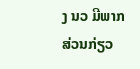ງ ນວ ມີພາກສ່ວນກ່ຽວ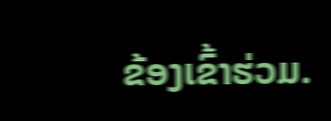ຂ້ອງເຂົ້າຮ່ວມ.